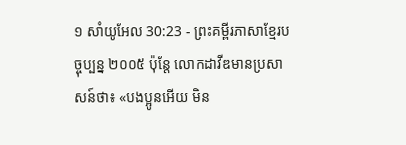១ សាំយូអែល 30:23 - ព្រះគម្ពីរភាសាខ្មែរបច្ចុប្បន្ន ២០០៥ ប៉ុន្តែ លោកដាវីឌមានប្រសាសន៍ថា៖ «បងប្អូនអើយ មិន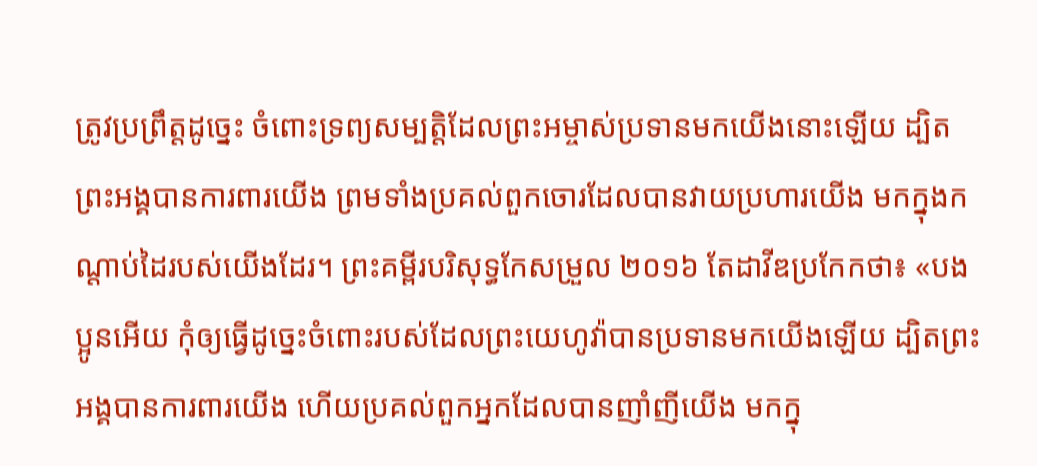ត្រូវប្រព្រឹត្តដូច្នេះ ចំពោះទ្រព្យសម្បត្តិដែលព្រះអម្ចាស់ប្រទានមកយើងនោះឡើយ ដ្បិតព្រះអង្គបានការពារយើង ព្រមទាំងប្រគល់ពួកចោរដែលបានវាយប្រហារយើង មកក្នុងកណ្ដាប់ដៃរបស់យើងដែរ។ ព្រះគម្ពីរបរិសុទ្ធកែសម្រួល ២០១៦ តែដាវីឌប្រកែកថា៖ «បងប្អូនអើយ កុំឲ្យធ្វើដូច្នេះចំពោះរបស់ដែលព្រះយេហូវ៉ាបានប្រទានមកយើងឡើយ ដ្បិតព្រះអង្គបានការពារយើង ហើយប្រគល់ពួកអ្នកដែលបានញាំញីយើង មកក្នុ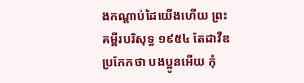ងកណ្ដាប់ដៃយើងហើយ ព្រះគម្ពីរបរិសុទ្ធ ១៩៥៤ តែដាវីឌប្រកែកថា បងប្អូនអើយ កុំ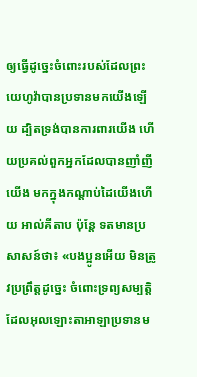ឲ្យធ្វើដូច្នេះចំពោះរបស់ដែលព្រះយេហូវ៉ាបានប្រទានមកយើងឡើយ ដ្បិតទ្រង់បានការពារយើង ហើយប្រគល់ពួកអ្នកដែលបានញាំញីយើង មកក្នុងកណ្តាប់ដៃយើងហើយ អាល់គីតាប ប៉ុន្តែ ទតមានប្រសាសន៍ថា៖ «បងប្អូនអើយ មិនត្រូវប្រព្រឹត្តដូច្នេះ ចំពោះទ្រព្យសម្បត្តិដែលអុលឡោះតាអាឡាប្រទានម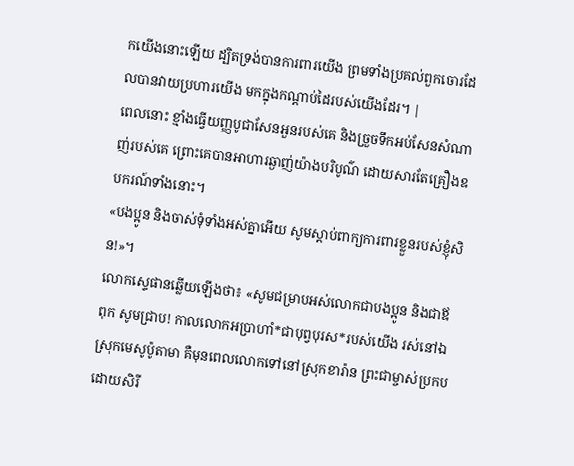កយើងនោះឡើយ ដ្បិតទ្រង់បានការពារយើង ព្រមទាំងប្រគល់ពួកចោរដែលបានវាយប្រហារយើង មកក្នុងកណ្តាប់ដៃរបស់យើងដែរ។ |
ពេលនោះ ខ្មាំងធ្វើយញ្ញបូជាសែនអួនរបស់គេ និងច្រួចទឹកអប់សែនសំណាញ់របស់គេ ព្រោះគេបានអាហារឆ្ងាញ់យ៉ាងបរិបូណ៌ ដោយសារតែគ្រឿងឧបករណ៍ទាំងនោះ។
«បងប្អូន និងចាស់ទុំទាំងអស់គ្នាអើយ សូមស្ដាប់ពាក្យការពារខ្លួនរបស់ខ្ញុំសិន!»។
លោកស្ទេផានឆ្លើយឡើងថា៖ «សូមជម្រាបអស់លោកជាបងប្អូន និងជាឪពុក សូមជ្រាប! កាលលោកអប្រាហាំ*ជាបុព្វបុរស*របស់យើង រស់នៅឯស្រុកមេសូប៉ូតាមា គឺមុនពេលលោកទៅនៅស្រុកខារ៉ាន ព្រះជាម្ចាស់ប្រកបដោយសិរី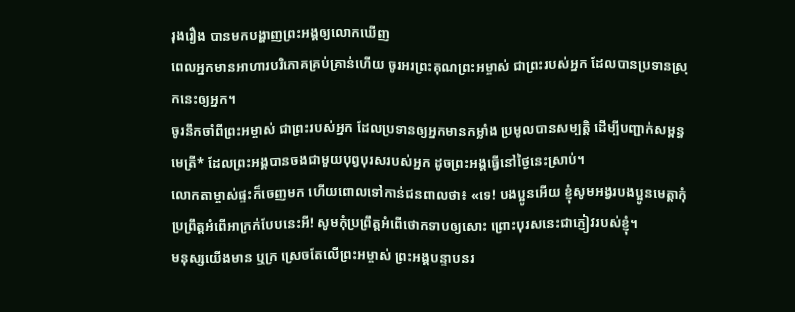រុងរឿង បានមកបង្ហាញព្រះអង្គឲ្យលោកឃើញ
ពេលអ្នកមានអាហារបរិភោគគ្រប់គ្រាន់ហើយ ចូរអរព្រះគុណព្រះអម្ចាស់ ជាព្រះរបស់អ្នក ដែលបានប្រទានស្រុកនេះឲ្យអ្នក។
ចូរនឹកចាំពីព្រះអម្ចាស់ ជាព្រះរបស់អ្នក ដែលប្រទានឲ្យអ្នកមានកម្លាំង ប្រមូលបានសម្បត្តិ ដើម្បីបញ្ជាក់សម្ពន្ធមេត្រី* ដែលព្រះអង្គបានចងជាមួយបុព្វបុរសរបស់អ្នក ដូចព្រះអង្គធ្វើនៅថ្ងៃនេះស្រាប់។
លោកតាម្ចាស់ផ្ទះក៏ចេញមក ហើយពោលទៅកាន់ជនពាលថា៖ «ទេ! បងប្អូនអើយ ខ្ញុំសូមអង្វរបងប្អូនមេត្តាកុំប្រព្រឹត្តអំពើអាក្រក់បែបនេះអី! សូមកុំប្រព្រឹត្តអំពើថោកទាបឲ្យសោះ ព្រោះបុរសនេះជាភ្ញៀវរបស់ខ្ញុំ។
មនុស្សយើងមាន ឬក្រ ស្រេចតែលើព្រះអម្ចាស់ ព្រះអង្គបន្ទាបនរ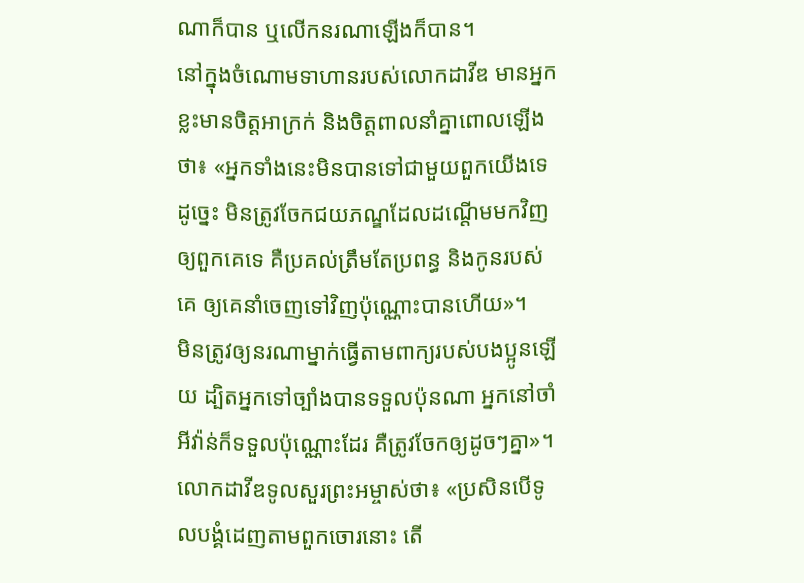ណាក៏បាន ឬលើកនរណាឡើងក៏បាន។
នៅក្នុងចំណោមទាហានរបស់លោកដាវីឌ មានអ្នកខ្លះមានចិត្តអាក្រក់ និងចិត្តពាលនាំគ្នាពោលឡើងថា៖ «អ្នកទាំងនេះមិនបានទៅជាមួយពួកយើងទេ ដូច្នេះ មិនត្រូវចែកជយភណ្ឌដែលដណ្ដើមមកវិញឲ្យពួកគេទេ គឺប្រគល់ត្រឹមតែប្រពន្ធ និងកូនរបស់គេ ឲ្យគេនាំចេញទៅវិញប៉ុណ្ណោះបានហើយ»។
មិនត្រូវឲ្យនរណាម្នាក់ធ្វើតាមពាក្យរបស់បងប្អូនឡើយ ដ្បិតអ្នកទៅច្បាំងបានទទួលប៉ុនណា អ្នកនៅចាំអីវ៉ាន់ក៏ទទួលប៉ុណ្ណោះដែរ គឺត្រូវចែកឲ្យដូចៗគ្នា»។
លោកដាវីឌទូលសួរព្រះអម្ចាស់ថា៖ «ប្រសិនបើទូលបង្គំដេញតាមពួកចោរនោះ តើ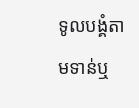ទូលបង្គំតាមទាន់ឬ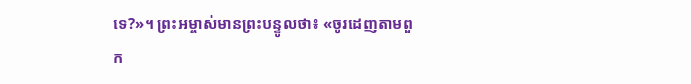ទេ?»។ ព្រះអម្ចាស់មានព្រះបន្ទូលថា៖ «ចូរដេញតាមពួក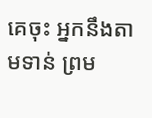គេចុះ អ្នកនឹងតាមទាន់ ព្រម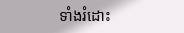ទាំងរំដោះ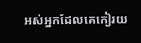អស់អ្នកដែលគេកៀរយ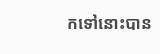កទៅនោះបាន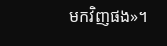មកវិញផង»។